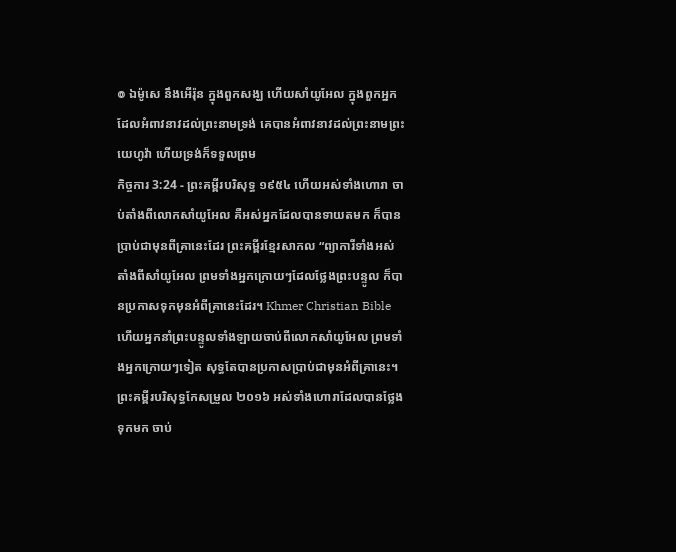៙ ឯម៉ូសេ នឹងអើរ៉ុន ក្នុងពួកសង្ឃ ហើយសាំយូអែល ក្នុងពួកអ្នកដែលអំពាវនាវដល់ព្រះនាមទ្រង់ គេបានអំពាវនាវដល់ព្រះនាមព្រះយេហូវ៉ា ហើយទ្រង់ក៏ទទួលព្រម
កិច្ចការ 3:24 - ព្រះគម្ពីរបរិសុទ្ធ ១៩៥៤ ហើយអស់ទាំងហោរា ចាប់តាំងពីលោកសាំយូអែល គឺអស់អ្នកដែលបានទាយតមក ក៏បានប្រាប់ជាមុនពីគ្រានេះដែរ ព្រះគម្ពីរខ្មែរសាកល “ព្យាការីទាំងអស់ តាំងពីសាំយូអែល ព្រមទាំងអ្នកក្រោយៗដែលថ្លែងព្រះបន្ទូល ក៏បានប្រកាសទុកមុនអំពីគ្រានេះដែរ។ Khmer Christian Bible ហើយអ្នកនាំព្រះបន្ទូលទាំងឡាយចាប់ពីលោកសាំយូអែល ព្រមទាំងអ្នកក្រោយៗទៀត សុទ្ធតែបានប្រកាសប្រាប់ជាមុនអំពីគ្រានេះ។ ព្រះគម្ពីរបរិសុទ្ធកែសម្រួល ២០១៦ អស់ទាំងហោរាដែលបានថ្លែងទុកមក ចាប់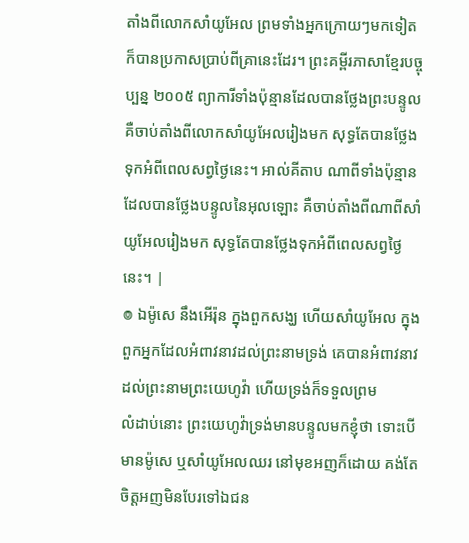តាំងពីលោកសាំយូអែល ព្រមទាំងអ្នកក្រោយៗមកទៀត ក៏បានប្រកាសប្រាប់ពីគ្រានេះដែរ។ ព្រះគម្ពីរភាសាខ្មែរបច្ចុប្បន្ន ២០០៥ ព្យាការីទាំងប៉ុន្មានដែលបានថ្លែងព្រះបន្ទូល គឺចាប់តាំងពីលោកសាំយូអែលរៀងមក សុទ្ធតែបានថ្លែងទុកអំពីពេលសព្វថ្ងៃនេះ។ អាល់គីតាប ណាពីទាំងប៉ុន្មានដែលបានថ្លែងបន្ទូលនៃអុលឡោះ គឺចាប់តាំងពីណាពីសាំយូអែលរៀងមក សុទ្ធតែបានថ្លែងទុកអំពីពេលសព្វថ្ងៃនេះ។ |
៙ ឯម៉ូសេ នឹងអើរ៉ុន ក្នុងពួកសង្ឃ ហើយសាំយូអែល ក្នុងពួកអ្នកដែលអំពាវនាវដល់ព្រះនាមទ្រង់ គេបានអំពាវនាវដល់ព្រះនាមព្រះយេហូវ៉ា ហើយទ្រង់ក៏ទទួលព្រម
លំដាប់នោះ ព្រះយេហូវ៉ាទ្រង់មានបន្ទូលមកខ្ញុំថា ទោះបើមានម៉ូសេ ឬសាំយូអែលឈរ នៅមុខអញក៏ដោយ គង់តែចិត្តអញមិនបែរទៅឯជន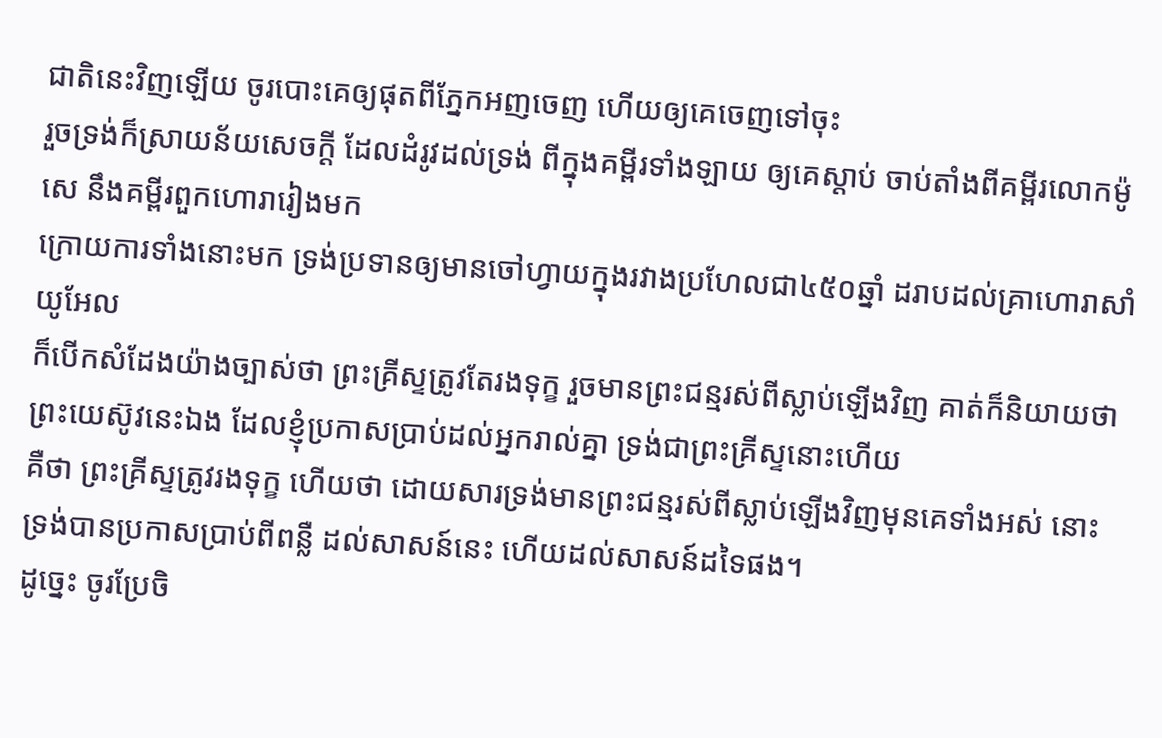ជាតិនេះវិញឡើយ ចូរបោះគេឲ្យផុតពីភ្នែកអញចេញ ហើយឲ្យគេចេញទៅចុះ
រួចទ្រង់ក៏ស្រាយន័យសេចក្ដី ដែលដំរូវដល់ទ្រង់ ពីក្នុងគម្ពីរទាំងឡាយ ឲ្យគេស្តាប់ ចាប់តាំងពីគម្ពីរលោកម៉ូសេ នឹងគម្ពីរពួកហោរារៀងមក
ក្រោយការទាំងនោះមក ទ្រង់ប្រទានឲ្យមានចៅហ្វាយក្នុងរវាងប្រហែលជា៤៥០ឆ្នាំ ដរាបដល់គ្រាហោរាសាំយូអែល
ក៏បើកសំដែងយ៉ាងច្បាស់ថា ព្រះគ្រីស្ទត្រូវតែរងទុក្ខ រួចមានព្រះជន្មរស់ពីស្លាប់ឡើងវិញ គាត់ក៏និយាយថា ព្រះយេស៊ូវនេះឯង ដែលខ្ញុំប្រកាសប្រាប់ដល់អ្នករាល់គ្នា ទ្រង់ជាព្រះគ្រីស្ទនោះហើយ
គឺថា ព្រះគ្រីស្ទត្រូវរងទុក្ខ ហើយថា ដោយសារទ្រង់មានព្រះជន្មរស់ពីស្លាប់ឡើងវិញមុនគេទាំងអស់ នោះទ្រង់បានប្រកាសប្រាប់ពីពន្លឺ ដល់សាសន៍នេះ ហើយដល់សាសន៍ដទៃផង។
ដូច្នេះ ចូរប្រែចិ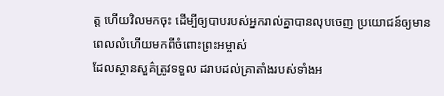ត្ត ហើយវិលមកចុះ ដើម្បីឲ្យបាបរបស់អ្នករាល់គ្នាបានលុបចេញ ប្រយោជន៍ឲ្យមានពេលលំហើយមកពីចំពោះព្រះអម្ចាស់
ដែលស្ថានសួគ៌ត្រូវទទួល ដរាបដល់គ្រាតាំងរបស់ទាំងអ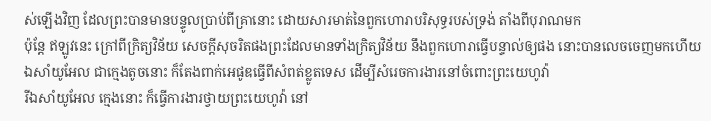ស់ឡើងវិញ ដែលព្រះបានមានបន្ទូលប្រាប់ពីគ្រានោះ ដោយសារមាត់នៃពួកហោរាបរិសុទ្ធរបស់ទ្រង់ តាំងពីបុរាណមក
ប៉ុន្តែ ឥឡូវនេះ ក្រៅពីក្រិត្យវិន័យ សេចក្ដីសុចរិតផងព្រះដែលមានទាំងក្រិត្យវិន័យ នឹងពួកហោរាធ្វើបន្ទាល់ឲ្យផង នោះបានលេចចេញមកហើយ
ឯសាំយូអែល ជាក្មេងតូចនោះ ក៏តែងពាក់អេផូឌធ្វើពីសំពត់ខ្លូតទេស ដើម្បីសំរេចការងារនៅចំពោះព្រះយេហូវ៉ា
រីឯសាំយូអែល ក្មេងនោះ ក៏ធ្វើការងារថ្វាយព្រះយេហូវ៉ា នៅ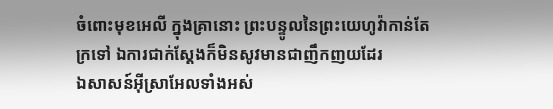ចំពោះមុខអេលី ក្នុងគ្រានោះ ព្រះបន្ទូលនៃព្រះយេហូវ៉ាកាន់តែក្រទៅ ឯការជាក់ស្តែងក៏មិនសូវមានជាញឹកញយដែរ
ឯសាសន៍អ៊ីស្រាអែលទាំងអស់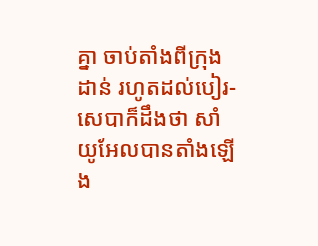គ្នា ចាប់តាំងពីក្រុងដាន់ រហូតដល់បៀរ-សេបាក៏ដឹងថា សាំយូអែលបានតាំងឡើង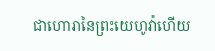ជាហោរានៃព្រះយេហូវ៉ាហើយ